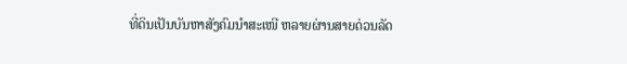ທີ່ດິນເປັນບັນຫາສັງຄົມນຳສະເໜີ ຫລາຍຜ່ານສາຍດ່ວນລັດ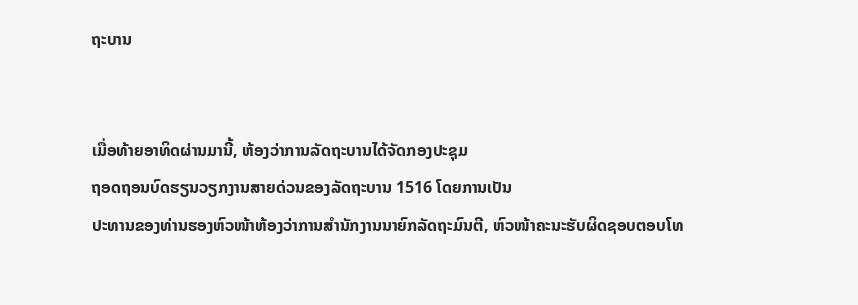ຖະບານ


ເມື່ອທ້າຍອາທິດຜ່ານມານີ້, ຫ້ອງວ່າການລັດຖະບານໄດ້ຈັດກອງປະຊຸມ
ຖອດຖອນບົດຮຽນວຽກງານສາຍດ່ວນຂອງລັດຖະບານ 1516 ໂດຍການເປັນ
ປະທານຂອງທ່ານຮອງຫົວໜ້າຫ້ອງວ່າການສຳນັກງານນາຍົກລັດຖະມົນຕີ, ຫົວໜ້າຄະນະຮັບຜິດຊອບຕອບໂທ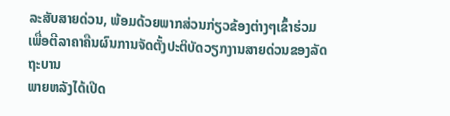ລະສັບສາຍດ່ວນ, ພ້ອມດ້ວຍພາກສ່ວນກ່ຽວຂ້ອງຕ່າງໆເຂົ້າຮ່ວມ ເພື່ອຕີລາຄາຄືນຜົນການຈັດຕັ້ງປະຕິບັດວຽກງານສາຍດ່ວນຂອງລັດຖະບານ
ພາຍຫລັງໄດ້ເປີດ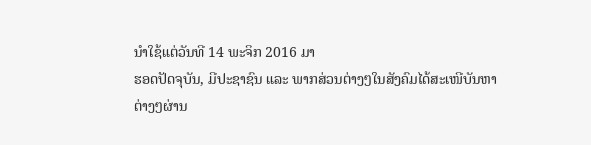ນໍາໃຊ້ແຕ່ວັນທີ 14 ພະຈິກ 2016 ມາ
ຮອດປັດຈຸບັນ, ມີປະຊາຊົນ ແລະ ພາກສ່ວນຕ່າງໆໃນສັງຄົມໄດ້ສະເໜີບັນຫາ
ຕ່າງໆຜ່ານ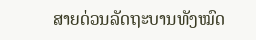ສາຍດ່ວນລັດຖະບານທັງໝົດ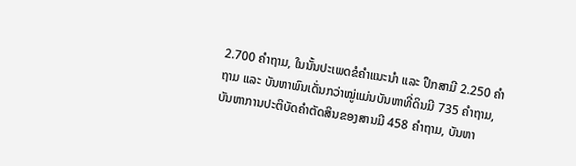2.700 ຄຳຖາມ, ໃນນັ້ນປະເພດຂໍຄຳແນະນໍາ ແລະ ປຶກສາມີ 2.250 ຄຳຖາມ ແລະ ບັນຫາພົນເດັ່ນກວ່າໝູ່ແມ່ນບັນຫາທີ່ດິນມີ 735 ຄຳຖາມ, ບັນຫາການປະຕິບັດຄຳຕັດສິນຂອງສານມີ 458 ຄຳຖາມ, ບັນຫາ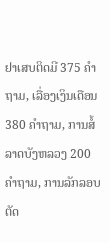ຢາເສບຕິດມີ 375 ຄຳຖາມ, ເລື່ອງເງິນເດືອນ 380 ຄຳຖາມ, ການສໍ້ລາດບັງຫລວງ 200 ຄຳຖາມ, ການລັກລອບຕັດ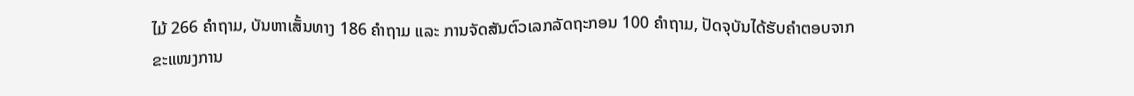ໄມ້ 266 ຄຳຖາມ, ບັນຫາເສັ້ນທາງ 186 ຄຳຖາມ ແລະ ການຈັດສັນຕົວເລກລັດຖະກອນ 100 ຄຳຖາມ, ປັດຈຸບັນໄດ້ຮັບຄຳຕອບຈາກຂະແໜງການ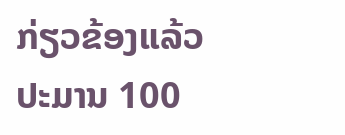ກ່ຽວຂ້ອງແລ້ວ
ປະມານ 100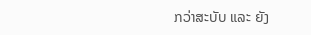ກວ່າສະບັບ ແລະ ຍັງ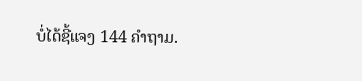ບໍ່ໄດ້ຊີ້ແຈງ 144 ຄຳຖາມ.